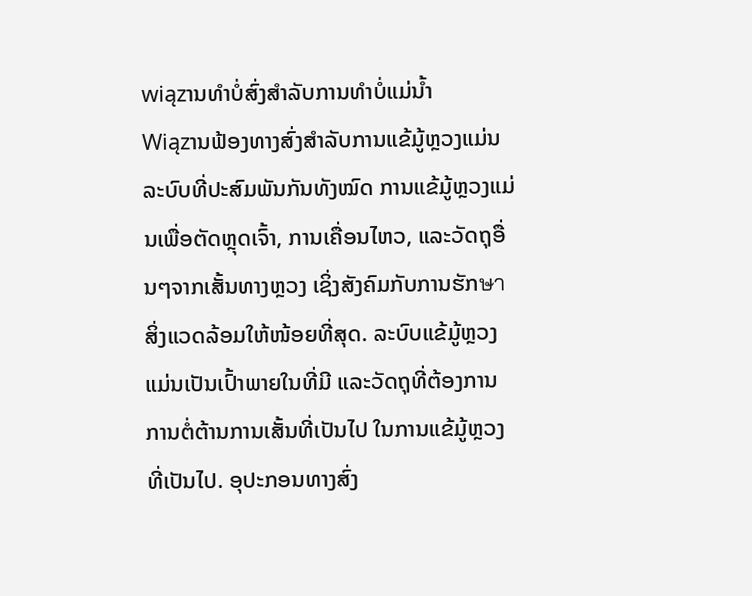wiązານທໍາບໍ່ສົ່ງສຳລັບການທໍາບໍ່ແມ່ນ້ຳ
Wiązານຟ້ອງທາງສົ່ງສຳລັບການແຂ້ມູ້ຫຼວງແມ່ນລະບົບທີ່ປະສົມພັນກັນທັງໝົດ ການແຂ້ມູ້ຫຼວງແມ່ນເພື່ອຕັດຫຼຸດເຈົ້າ, ການເຄື່ອນໄຫວ, ແລະວັດຖຸອື່ນໆຈາກເສັ້ນທາງຫຼວງ ເຊິ່ງສັງຄົມກັບການຮັກษาສິ່ງແວດລ້ອມໃຫ້ໜ້ອຍທີ່ສຸດ. ລະບົບແຂ້ມູ້ຫຼວງແມ່ນເປັນເປົ້າພາຍໃນທີ່ມີ ແລະວັດຖຸທີ່ຕ້ອງການການຕໍ່ຕ້ານການເສັ້ນທີ່ເປັນໄປ ໃນການແຂ້ມູ້ຫຼວງທີ່ເປັນໄປ. ອຸປະກອນທາງສົ່ງ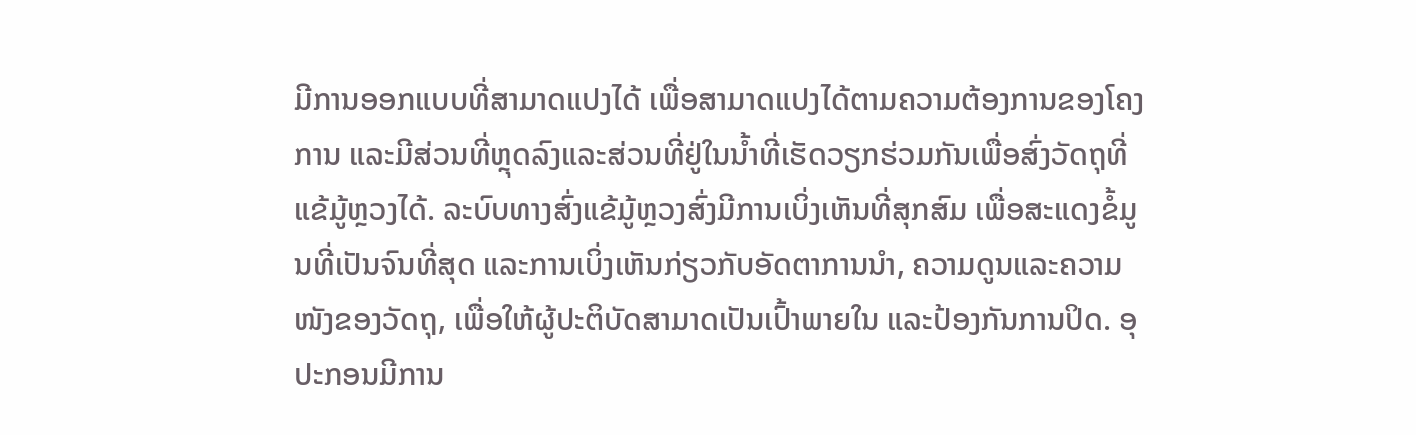ມີການອອກແບບທີ່ສາມາດແປງໄດ້ ເພື່ອສາມາດແປງໄດ້ຕາມຄວາມຕ້ອງການຂອງໂຄງການ ແລະມີສ່ວນທີ່ຫຼຸດລົງແລະສ່ວນທີ່ຢູ່ໃນນ້ຳທີ່ເຮັດວຽກຮ່ວມກັນເພື່ອສົ່ງວັດຖຸທີ່ແຂ້ມູ້ຫຼວງໄດ້. ລະບົບທາງສົ່ງແຂ້ມູ້ຫຼວງສົ່ງມີການເບິ່ງເຫັນທີ່ສຸກສົມ ເພື່ອສະແດງຂໍ້ມູນທີ່ເປັນຈົນທີ່ສຸດ ແລະການເບິ່ງເຫັນກ່ຽວກັບອັດຕາການນຳ, ຄວາມດູນແລະຄວາມໜັງຂອງວັດຖຸ, ເພື່ອໃຫ້ຜູ້ປະຕິບັດສາມາດເປັນເປົ້າພາຍໃນ ແລະປ້ອງກັນການປິດ. ອຸປະກອນມີການ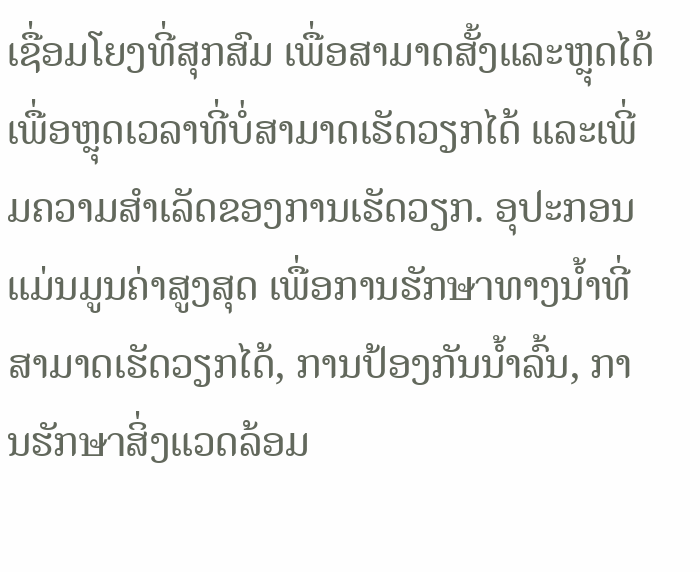ເຊື່ອມໂຍງທີ່ສຸກສົມ ເພື່ອສາມາດສັ້ງແລະຫຼຸດໄດ້ ເພື່ອຫຼຸດເວລາທີ່ບໍ່ສາມາດເຮັດວຽກໄດ້ ແລະເພີ່ມຄວາມສຳເລັດຂອງການເຮັດວຽກ. ອຸປະກອນແມ່ນມູນຄ່າສູງສຸດ ເພື່ອການຮັກษาທາງນ້ຳທີ່ສາມາດເຮັດວຽກໄດ້, ການປ້ອງກັນນ້ຳລົ້ນ, ການຮັກษาສິ່ງແວດລ້ອມ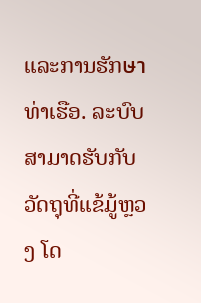ແລະການຮັກษาທ່າເຮືອ. ລະບົບສາມາດຮັບກັບວັດຖຸທີ່ແຂ້ມູ້ຫຼວງ ໂດ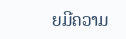ຍມີຄວາມ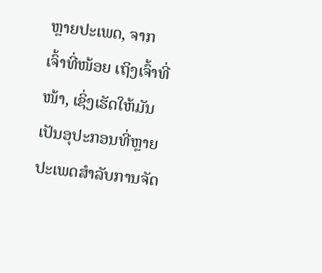ຫຼາຍປະເພດ, ຈາກເຈົ້າທີ່ໜ້ອຍ ເຖິງເຈົ້າທີ່ໜ້າ, ເຊິ່ງເຮັດໃຫ້ມັນເປັນອຸປະກອນທີ່ຫຼາຍປະເພດສຳລັບການຈັດ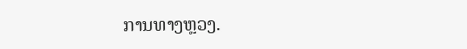ການທາງຫຼວງ.